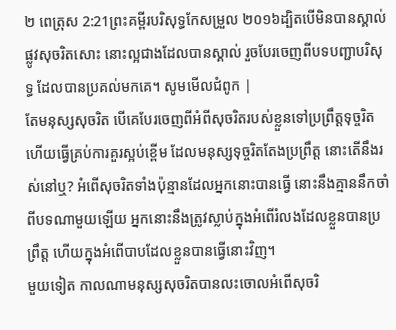២ ពេត្រុស 2:21ព្រះគម្ពីរបរិសុទ្ធកែសម្រួល ២០១៦ដ្បិតបើមិនបានស្គាល់ផ្លូវសុចរិតសោះ នោះល្អជាងដែលបានស្គាល់ រួចបែរចេញពីបទបញ្ជាបរិសុទ្ធ ដែលបានប្រគល់មកគេ។ សូមមើលជំពូក |
តែមនុស្សសុចរិត បើគេបែរចេញពីអំពីសុចរិតរបស់ខ្លួនទៅប្រព្រឹត្តទុច្ចរិត ហើយធ្វើគ្រប់ការគួរស្អប់ខ្ពើម ដែលមនុស្សទុច្ចរិតតែងប្រព្រឹត្ត នោះតើនឹងរស់នៅឬ? អំពើសុចរិតទាំងប៉ុន្មានដែលអ្នកនោះបានធ្វើ នោះនឹងគ្មាននឹកចាំពីបទណាមួយឡើយ អ្នកនោះនឹងត្រូវស្លាប់ក្នុងអំពើរំលងដែលខ្លួនបានប្រព្រឹត្ត ហើយក្នុងអំពើបាបដែលខ្លួនបានធ្វើនោះវិញ។
មួយទៀត កាលណាមនុស្សសុចរិតបានលះចោលអំពើសុចរិ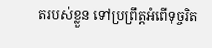តរបស់ខ្លួន ទៅប្រព្រឹត្តអំពើទុច្ចរិត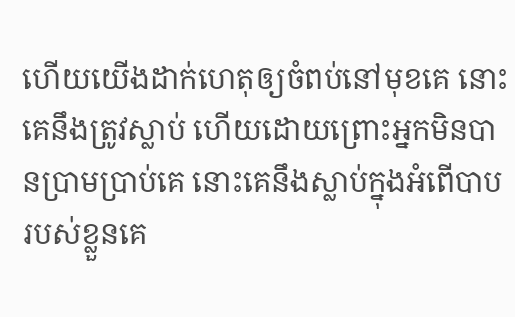ហើយយើងដាក់ហេតុឲ្យចំពប់នៅមុខគេ នោះគេនឹងត្រូវស្លាប់ ហើយដោយព្រោះអ្នកមិនបានប្រាមប្រាប់គេ នោះគេនឹងស្លាប់ក្នុងអំពើបាបរបស់ខ្លួនគេ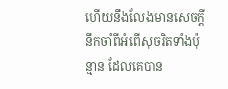ហើយនឹងលែងមានសេចក្ដីនឹកចាំពីអំពើសុចរិតទាំងប៉ុន្មាន ដែលគេបាន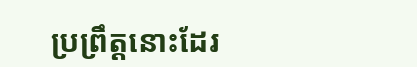ប្រព្រឹត្តនោះដែរ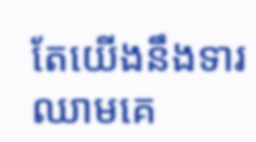តែយើងនឹងទារឈាមគេ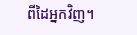ពីដៃអ្នកវិញ។